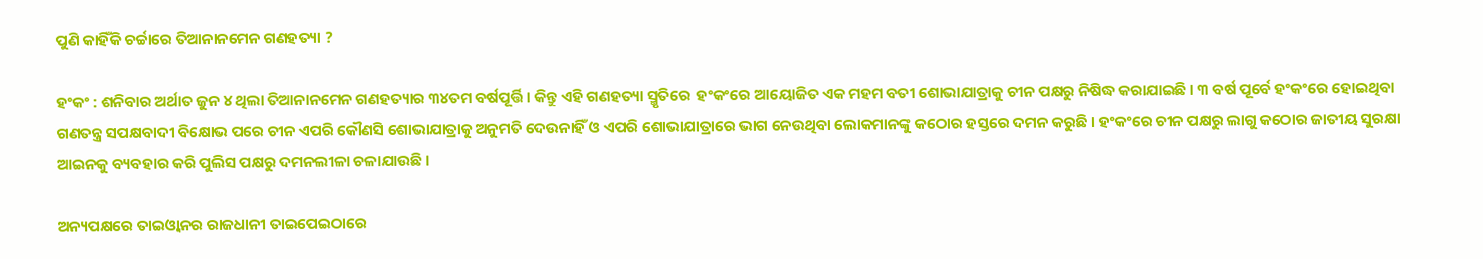ପୁଣି କାହିଁକି ଚର୍ଚ୍ଚାରେ ତିଆନାନମେନ ଗଣହତ୍ୟା ?

ହଂକଂ : ଶନିବାର ଅର୍ଥାତ ଜୁନ ୪ ଥିଲା ତିଆନାନମେନ ଗଣହତ୍ୟାର ୩୪ତମ ବର୍ଷପୂର୍ତ୍ତି । କିନ୍ତୁ ଏହି ଗଣହତ୍ୟା ସ୍ମୃତିରେ  ହଂକଂରେ ଆୟୋଜିତ ଏକ ମହମ ବତୀ ଶୋଭାଯାତ୍ରାକୁ ଚୀନ ପକ୍ଷରୁ ନିଷିଦ୍ଧ କରାଯାଇଛି । ୩ ବର୍ଷ ପୂର୍ବେ ହଂକଂରେ ହୋଇଥିବା ଗଣତନ୍ତ୍ର ସପକ୍ଷବାଦୀ ବିକ୍ଷୋଭ ପରେ ଚୀନ ଏପରି କୌଣସି ଶୋଭାଯାତ୍ରାକୁ ଅନୁମତି ଦେଉନାହିଁ ଓ ଏପରି ଶୋଭାଯାତ୍ରାରେ ଭାଗ ନେଉଥିବା ଲୋକମାନଙ୍କୁ କଠୋର ହସ୍ତରେ ଦମନ କରୁଛି । ହଂକଂରେ ଚୀନ ପକ୍ଷରୁ ଲାଗୁ କଠୋର ଜାତୀୟ ସୁରକ୍ଷା ଆଇନକୁ ବ୍ୟବହାର କରି ପୁଲିସ ପକ୍ଷରୁ ଦମନଲୀଳା ଚଳାଯାଉଛି ।

ଅନ୍ୟପକ୍ଷରେ ତାଇଓ୍ବାନର ରାଜଧାନୀ ତାଇପେଇଠାରେ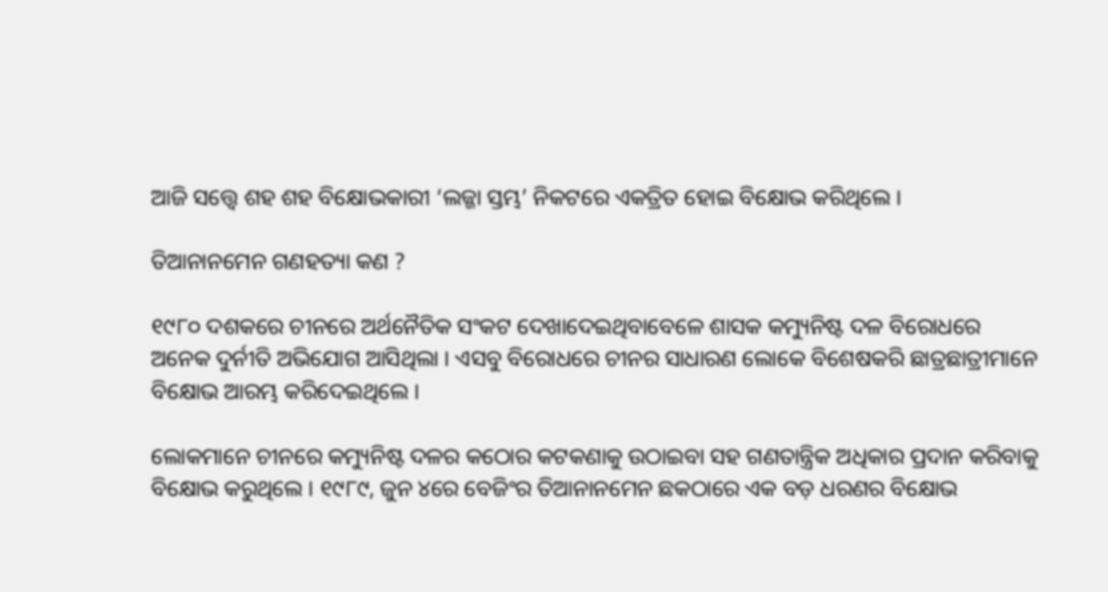ଆଜି ସତ୍ତ୍ବେ ଶହ ଶହ ବିକ୍ଷୋଭକାରୀ ‘ଲଜ୍ଜା ସ୍ତମ୍ଭ’ ନିକଟରେ ଏକତ୍ରିତ ହୋଇ ବିକ୍ଷୋଭ କରିଥିଲେ ।

ତିଆନାନମେନ ଗଣହତ୍ୟା କଣ ?

୧୯୮୦ ଦଶକରେ ଚୀନରେ ଅର୍ଥନୈତିକ ସଂକଟ ଦେଖାଦେଇଥିବାବେଳେ ଶାସକ କମ୍ୟୁନିଷ୍ଟ ଦଳ ବିରୋଧରେ ଅନେକ ଦୁର୍ନୀତି ଅଭିଯୋଗ ଆସିଥିଲା । ଏସବୁ ବିରୋଧରେ ଚୀନର ସାଧାରଣ ଲୋକେ ବିଶେଷକରି ଛାତ୍ରଛାତ୍ରୀମାନେ ବିକ୍ଷୋଭ ଆରମ୍ଭ କରିଦେଇଥିଲେ ।

ଲୋକମାନେ ଚୀନରେ କମ୍ୟୁନିଷ୍ଟ ଦଳର କଠୋର କଟକଣାକୁ ଉଠାଇବା ସହ ଗଣତାନ୍ତ୍ରିକ ଅଧିକାର ପ୍ରଦାନ କରିବାକୁ ବିକ୍ଷୋଭ କରୁଥିଲେ । ୧୯୮୯, ଜୁନ ୪ରେ ବେଜିଂର ତିଆନାନମେନ ଛକଠାରେ ଏକ ବଡ଼ ଧରଣର ବିକ୍ଷୋଭ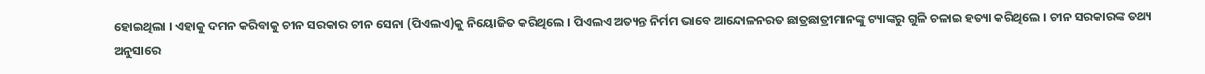ହୋଇଥିଲା । ଏହାକୁ ଦମନ କରିବାକୁ ଚୀନ ସରକାର ଚୀନ ସେନା (ପିଏଲଏ)କୁ ନିୟୋଜିତ କରିଥିଲେ । ପିଏଲଏ ଅତ୍ୟନ୍ତ ନିର୍ମମ ଭାବେ ଆନ୍ଦୋଳନରତ ଛାତ୍ରଛାତ୍ରୀମାନଙ୍କୁ ଟ୍ୟାଙ୍କରୁ ଗୁଳି ଚଳାଇ ହତ୍ୟା କରିଥିଲେ । ଚୀନ ସରକାରଙ୍କ ତଥ୍ୟ ଅନୁସାରେ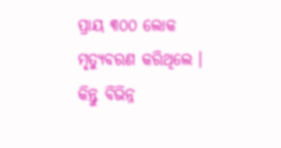ପ୍ରାୟ ୩୦୦ ଲୋକ ମୃତ୍ୟୁବରଣ କରିଥିଲେ । କିନ୍ତୁ ବିଭିନ୍ନ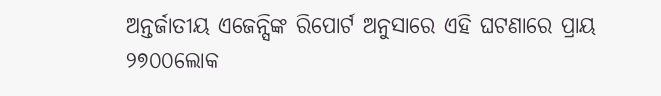ଅନ୍ତର୍ଜାତୀୟ ଏଜେନ୍ସିଙ୍କ ରିପୋର୍ଟ ଅନୁସାରେ ଏହି ଘଟଣାରେ ପ୍ରାୟ ୨୭୦୦ଲୋକ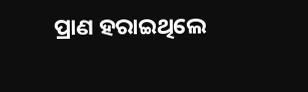ପ୍ରାଣ ହରାଇଥିଲେ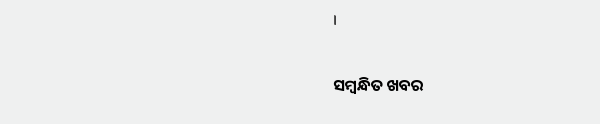।

ସମ୍ବନ୍ଧିତ ଖବର